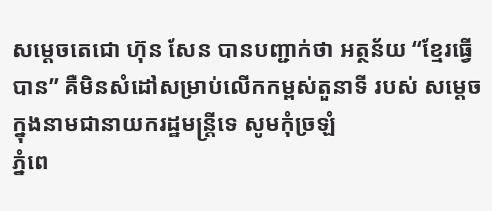សម្តេចតេជោ ហ៊ុន សែន បានបញ្ជាក់ថា អត្ថន័យ “ខ្មែរធ្វើបាន” គឺមិនសំដៅសម្រាប់លើកកម្ពស់តួនាទី របស់ សម្តេច ក្នុងនាមជានាយករដ្ឋមន្ត្រីទេ សូមកុំច្រឡំ
ភ្នំពេ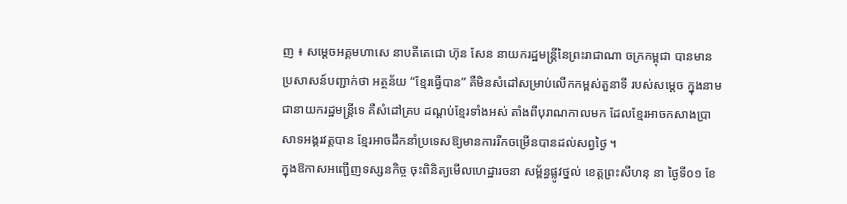ញ ៖ សម្តេចអគ្គមហាសេ នាបតីតេជោ ហ៊ុន សែន នាយករដ្ឋមន្រ្តីនៃព្រះរាជាណា ចក្រកម្ពុជា បានមាន ប្រសាសន៍បញ្ជាក់ថា អត្ថន័យ “ខ្មែរធ្វើបាន” គឺមិនសំដៅសម្រាប់លើកកម្ពស់តួនាទី របស់សម្តេច ក្នុងនាមជានាយករដ្ឋមន្ត្រីទេ គឺសំដៅគ្រប ដណ្ដប់ខ្មែរទាំងអស់ តាំងពីបុរាណកាលមក ដែលខ្មែរអាចកសាងប្រាសាទអង្គរវត្តបាន ខ្មែរអាចដឹកនាំប្រទេសឱ្យមានការរីកចម្រើនបានដល់សព្វថ្ងៃ ។
ក្នុងឱកាសអញ្ជើញទស្សនកិច្ច ចុះពិនិត្យមើលហេដ្ឋារចនា សម្ព័ន្ធផ្លូវថ្នល់ ខេត្តព្រះសីហនុ នា ថ្ងៃទី០១ ខែ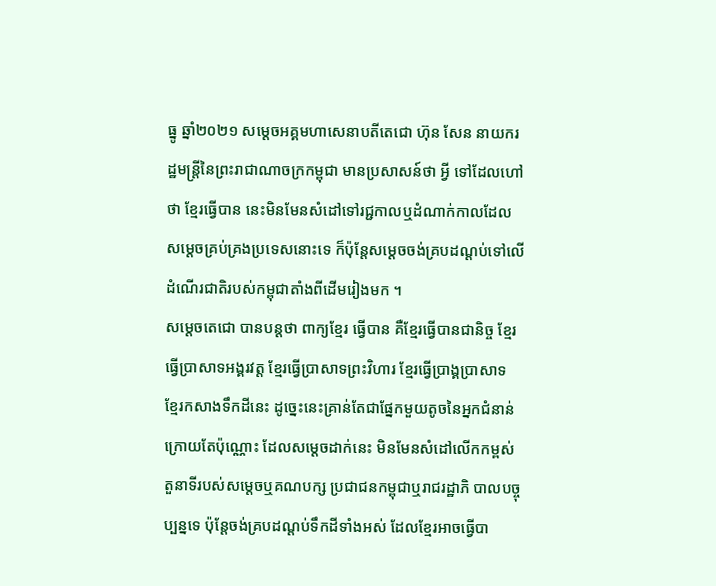ធ្នូ ឆ្នាំ២០២១ សម្តេចអគ្គមហាសេនាបតីតេជោ ហ៊ុន សែន នាយករដ្ឋមន្ត្រីនៃព្រះរាជាណាចក្រកម្ពុជា មានប្រសាសន៍ថា អ្វី ទៅដែលហៅថា ខ្មែរធ្វើបាន នេះមិនមែនសំដៅទៅរជ្ជកាលឬដំណាក់កាលដែលសម្តេចគ្រប់គ្រងប្រទេសនោះទេ ក៏ប៉ុន្តែសម្តេចចង់គ្របដណ្ដប់ទៅលើដំណើរជាតិរបស់កម្ពុជាតាំងពីដើមរៀងមក ។
សម្តេចតេជោ បានបន្តថា ពាក្យខ្មែរ ធ្វើបាន គឺខ្មែរធ្វើបានជានិច្ច ខ្មែរធ្វើប្រាសាទអង្គរវត្ត ខ្មែរធ្វើប្រាសាទព្រះវិហារ ខ្មែរធ្វើប្រាង្គប្រាសាទ ខ្មែរកសាងទឹកដីនេះ ដូច្នេះនេះគ្រាន់តែជាផ្នែកមួយតូចនៃអ្នកជំនាន់ក្រោយតែប៉ុណ្ណោះ ដែលសម្តេចដាក់នេះ មិនមែនសំដៅលើកកម្ពស់ តួនាទីរបស់សម្តេចឬគណបក្ស ប្រជាជនកម្ពុជាឬរាជរដ្ឋាភិ បាលបច្ចុប្បន្នទេ ប៉ុន្តែចង់គ្របដណ្ដប់ទឹកដីទាំងអស់ ដែលខ្មែរអាចធ្វើបា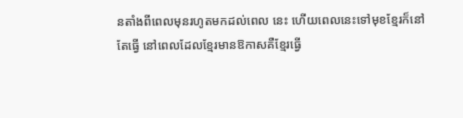នតាំងពីពេលមុនរហូតមកដល់ពេល នេះ ហើយពេលនេះទៅមុខខ្មែរក៏នៅតែធ្វើ នៅពេលដែលខ្មែរមានឱកាសគឺខ្មែរធ្វើ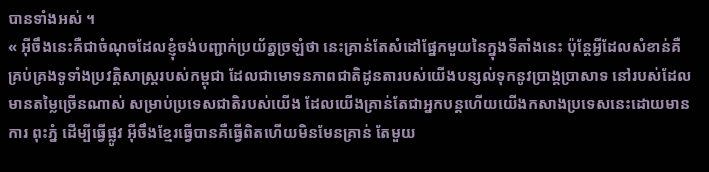បានទាំងអស់ ។
« អ៊ីចឹងនេះគឺជាចំណុចដែលខ្ញុំចង់បញ្ជាក់ប្រយ័ត្នច្រឡំថា នេះគ្រាន់តែសំដៅផ្នែកមួយនៃក្នុងទីតាំងនេះ ប៉ុន្តែអ្វីដែលសំខាន់គឺគ្រប់គ្រងទូទាំងប្រវត្តិសាស្ត្ររបស់កម្ពុជា ដែលជាមោទនភាពជាតិដូនតារបស់យើងបន្សល់ទុកនូវប្រាង្គប្រាសាទ នៅរបស់ដែលមានតម្លៃច្រើនណាស់ សម្រាប់ប្រទេសជាតិរបស់យើង ដែលយើងគ្រាន់តែជាអ្នកបន្តហើយយើងកសាងប្រទេសនេះដោយមានការ ពុះភ្នំ ដើម្បីធ្វើផ្លូវ អ៊ីចឹងខ្មែរធ្វើបានគឺធ្វើពិតហើយមិនមែនគ្រាន់ តែមួយ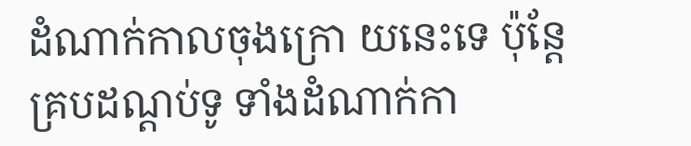ដំណាក់កាលចុងក្រោ យនេះទេ ប៉ុន្តែគ្របដណ្ដប់ទូ ទាំងដំណាក់កា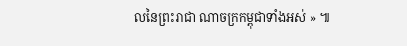លនៃព្រះរាជា ណាចក្រកម្ពុជាទាំងអស់ » ៕